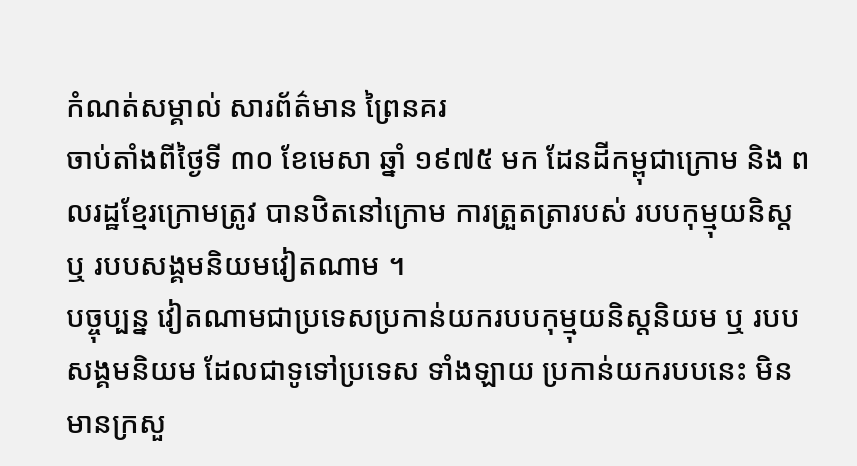កំណត់សម្គាល់ សារព័ត៌មាន ព្រៃនគរ
ចាប់តាំងពីថ្ងៃទី ៣០ ខែមេសា ឆ្នាំ ១៩៧៥ មក ដែនដីកម្ពុជាក្រោម និង ពលរដ្ឋខ្មែរក្រោមត្រូវ បានឋិតនៅក្រោម ការត្រួតត្រារបស់ របបកុម្មុយនិស្ត ឬ របបសង្គមនិយមវៀតណាម ។
បច្ចុប្បន្ន វៀតណាមជាប្រទេសប្រកាន់យករបបកុម្មុយនិស្តនិយម ឬ របបសង្គមនិយម ដែលជាទូទៅប្រទេស ទាំងឡាយ ប្រកាន់យករបបនេះ មិនមានក្រសួ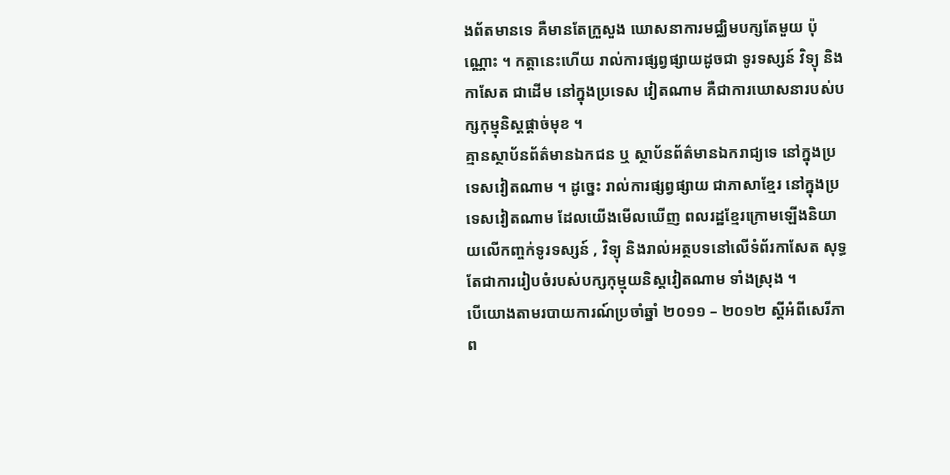ងព័តមានទេ គឺមានតែក្រួសួង ឃោសនាការមជ្ឈិមបក្សតែមួយ ប៉ុណ្ណោះ ។ កត្តានេះហើយ រាល់ការផ្សព្វផ្សាយដូចជា ទូរទស្សន៍ វិទ្យុ និងកាសែត ជាដើម នៅក្នុងប្រទេស វៀតណាម គឺជាការឃោសនារបស់បក្សកុម្មុនិស្តផ្ដាច់មុខ ។
គ្មានស្ថាប័នព័ត៌មានឯកជន ឬ ស្ថាប័នព័ត៌មានឯករាជ្យទេ នៅក្នុងប្រទេសវៀតណាម ។ ដូច្នេះ រាល់ការផ្សព្វផ្សាយ ជាភាសាខ្មែរ នៅក្នុងប្រទេសវៀតណាម ដែលយើងមើលឃើញ ពលរដ្ឋខ្មែរក្រោមឡើងនិយាយលើកញ្ចក់ទូរទស្សន៍ , វិទ្យុ និងរាល់អត្ថបទនៅលើទំព័រកាសែត សុទ្ធតែជាការរៀបចំរបស់បក្សកុម្មុយនិស្តវៀតណាម ទាំងស្រុង ។
បើយោងតាមរបាយការណ៍ប្រចាំឆ្នាំ ២០១១ – ២០១២ ស្ដីអំពីសេរីភាព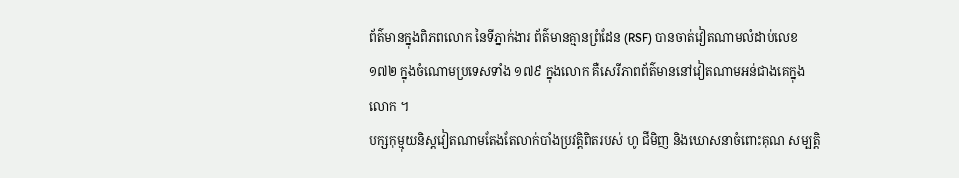ព័ត៌មានក្នុងពិភពលោក នៃទីភ្នាក់ងារ ព័ត៌មានគ្មានព្រំដែន (RSF) បានចាត់វៀតណាមលំដាប់លេខ ១៧២ ក្នុងចំណោមប្រទេសទាំង ១៧៩ ក្នុងលោក គឺសេរីភាពព័ត៌មាននៅវៀតណាមអន់ជាងគេក្នុងលោក ។
បក្សកុម្មុយនិស្តវៀតណាមតែងតែលាក់បាំងប្រវត្តិពិតរបស់ ហូ ជីមិញ និងឃោសនាចំពោះគុណ សម្បត្តិ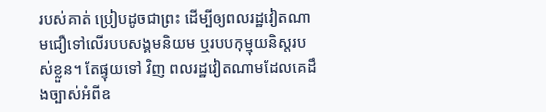របស់គាត់ ប្រៀបដូចជាព្រះ ដើម្បីឲ្យពលរដ្ឋវៀតណាមជឿទៅលើរបបសង្គមនិយម ឬរបបកុម្មុយនិស្តរបស់ខ្លួន។ តែផ្ទុយទៅ វិញ ពលរដ្ឋវៀតណាមដែលគេដឹងច្បាស់អំពីឧ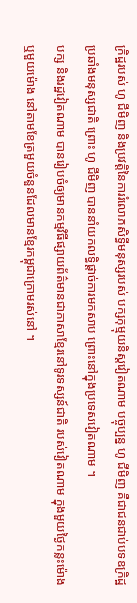ក្រិដ្ឋរបស់ ហូ ជីមិញ និងប្រវត្តិនៃការរំលោភសិទ្ធីមនុស្សរបស់ បក្សកុម្មុយនិស្តវៀតណាម បច្ចុប្បន្ន ហូ ជីមិញ គឺជាជនជាប់បទឧក្រិដ្ឋប្រឆាំងមនុស្សជាតិ ព្រោះ ហូ ជីមិញ បាននាំយកលទ្ធិផ្ដាច់ការមកសាប ព្រោះនៅក្នុងប្រទេសវៀតណាម ។
បក្ស និងរដ្ឋវៀតណាម បានរៀបចំឲ្យមានកម្មវិធីផ្សាយព័ត៌មានជាភាសាខ្មែរនៅទូរទស្សន៍ជាតិ របស់វៀតណាម ក្នុងមួយថ្ងៃកន្លះម៉ោង ឬមួយម៉ោង នៅតាមខែត្រមួយចំនួនដែលមានខែ្មរកម្ពុជាក្រោមរស់នៅ ។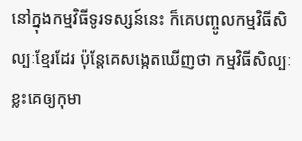នៅក្នុងកម្មវិធីទូរទស្សន៍នេះ ក៏គេបញ្ចូលកម្មវិធីសិល្បៈខ្មែរដែរ ប៉ុន្តែគេសង្កេតឃើញថា កម្មវិធីសិល្បៈខ្លះគេឲ្យកុមា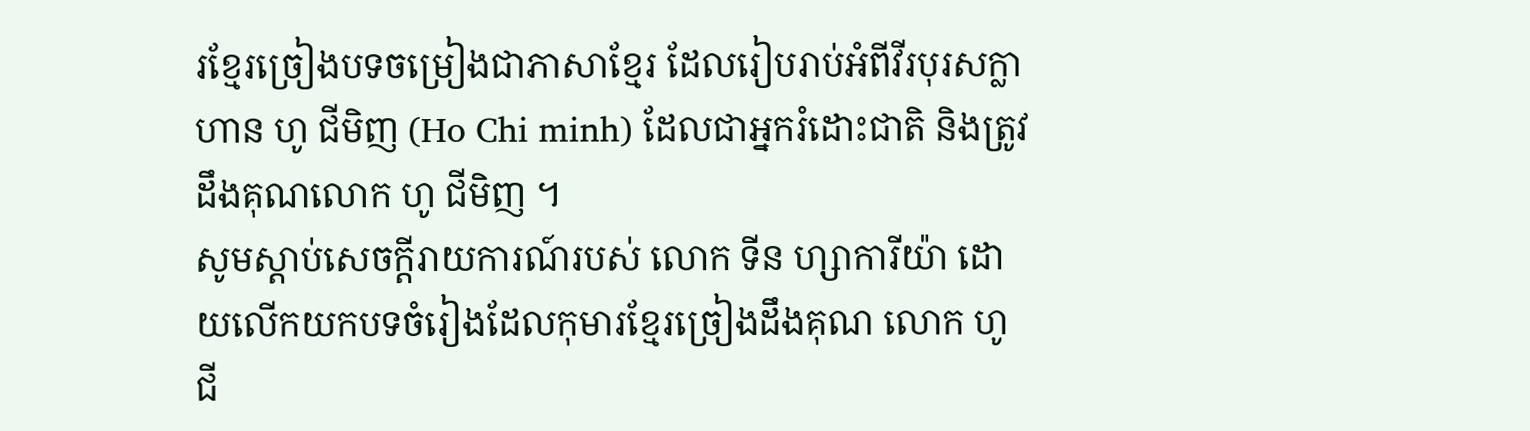រខ្មែរច្រៀងបទចម្រៀងជាភាសាខ្មែរ ដែលរៀបរាប់អំពីវីរបុរសក្លាហាន ហូ ជីមិញ (Ho Chi minh) ដែលជាអ្នករំដោះជាតិ និងត្រូវដឹងគុណលោក ហូ ជីមិញ ។
សូមស្ដាប់សេចក្ដីរាយការណ៍របស់ លោក ទីន ហ្សាការីយ៉ា ដោយលើកយកបទចំរៀងដែលកុមារខ្មែរច្រៀងដឹងគុណ លោក ហូ ជី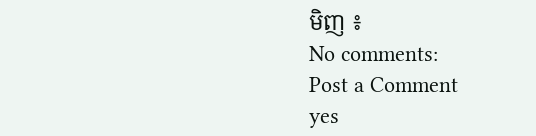មិញ ៖
No comments:
Post a Comment
yes